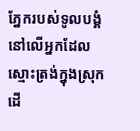ភ្នែករបស់ទូលបង្គំនៅលើអ្នកដែលស្មោះត្រង់ក្នុងស្រុក ដើ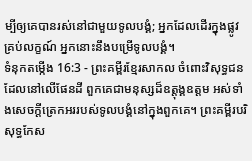ម្បីឲ្យគេបានរស់នៅជាមួយទូលបង្គំ; អ្នកដែលដើរក្នុងផ្លូវគ្រប់លក្ខណ៍ អ្នកនោះនឹងបម្រើទូលបង្គំ។
ទំនុកតម្កើង 16:3 - ព្រះគម្ពីរខ្មែរសាកល ចំពោះវិសុទ្ធជនដែលនៅលើផែនដី ពួកគេជាមនុស្សដ៏ឧត្ដុង្គឧត្ដម អស់ទាំងសេចក្ដីត្រេកអររបស់ទូលបង្គំនៅក្នុងពួកគេ។ ព្រះគម្ពីរបរិសុទ្ធកែស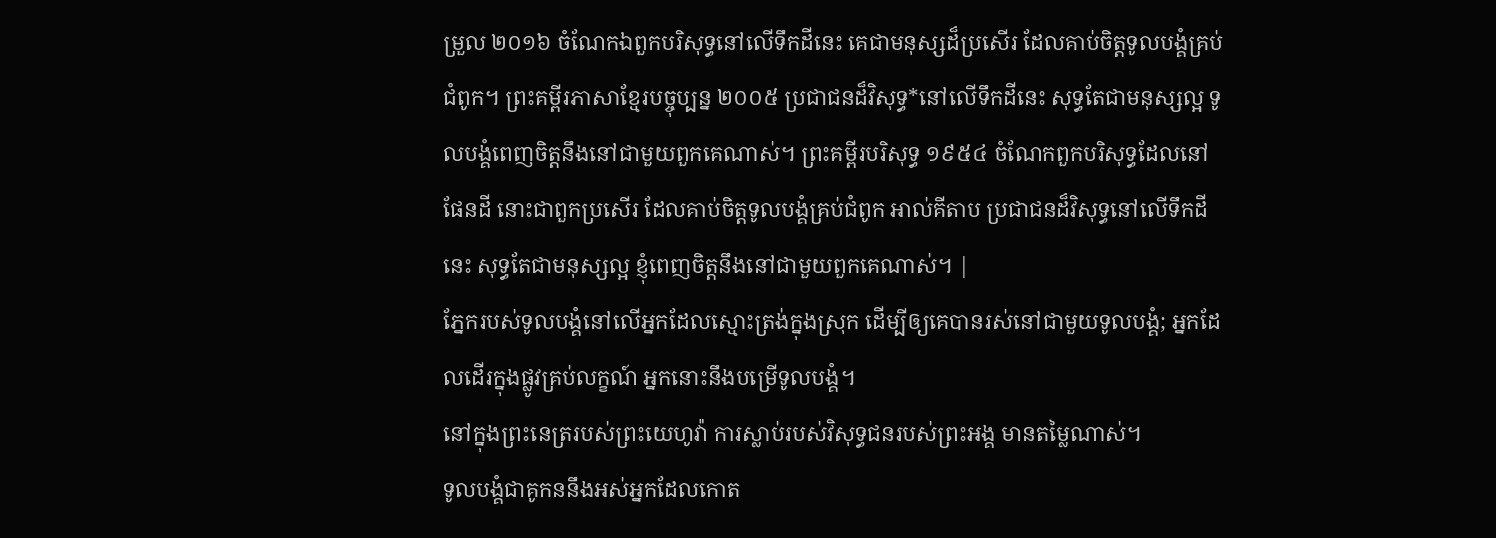ម្រួល ២០១៦ ចំណែកឯពួកបរិសុទ្ធនៅលើទឹកដីនេះ គេជាមនុស្សដ៏ប្រសើរ ដែលគាប់ចិត្តទូលបង្គំគ្រប់ជំពូក។ ព្រះគម្ពីរភាសាខ្មែរបច្ចុប្បន្ន ២០០៥ ប្រជាជនដ៏វិសុទ្ធ*នៅលើទឹកដីនេះ សុទ្ធតែជាមនុស្សល្អ ទូលបង្គំពេញចិត្តនឹងនៅជាមួយពួកគេណាស់។ ព្រះគម្ពីរបរិសុទ្ធ ១៩៥៤ ចំណែកពួកបរិសុទ្ធដែលនៅផែនដី នោះជាពួកប្រសើរ ដែលគាប់ចិត្តទូលបង្គំគ្រប់ជំពូក អាល់គីតាប ប្រជាជនដ៏វិសុទ្ធនៅលើទឹកដីនេះ សុទ្ធតែជាមនុស្សល្អ ខ្ញុំពេញចិត្តនឹងនៅជាមួយពួកគេណាស់។ |
ភ្នែករបស់ទូលបង្គំនៅលើអ្នកដែលស្មោះត្រង់ក្នុងស្រុក ដើម្បីឲ្យគេបានរស់នៅជាមួយទូលបង្គំ; អ្នកដែលដើរក្នុងផ្លូវគ្រប់លក្ខណ៍ អ្នកនោះនឹងបម្រើទូលបង្គំ។
នៅក្នុងព្រះនេត្ររបស់ព្រះយេហូវ៉ា ការស្លាប់របស់វិសុទ្ធជនរបស់ព្រះអង្គ មានតម្លៃណាស់។
ទូលបង្គំជាគូកននឹងអស់អ្នកដែលកោត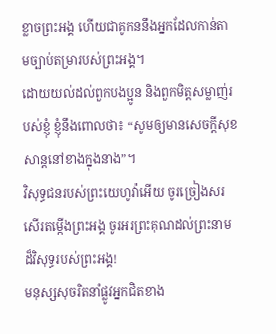ខ្លាចព្រះអង្គ ហើយជាគូកននឹងអ្នកដែលកាន់តាមច្បាប់តម្រារបស់ព្រះអង្គ។
ដោយយល់ដល់ពួកបងប្អូន និងពួកមិត្តសម្លាញ់របស់ខ្ញុំ ខ្ញុំនឹងពោលថា៖ “សូមឲ្យមានសេចក្ដីសុខសាន្តនៅខាងក្នុងនាង”។
វិសុទ្ធជនរបស់ព្រះយេហូវ៉ាអើយ ចូរច្រៀងសរសើរតម្កើងព្រះអង្គ ចូរអរព្រះគុណដល់ព្រះនាមដ៏វិសុទ្ធរបស់ព្រះអង្គ!
មនុស្សសុចរិតនាំផ្លូវអ្នកជិតខាង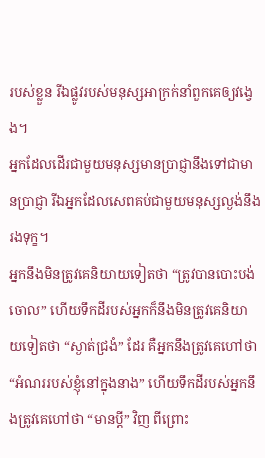របស់ខ្លួន រីឯផ្លូវរបស់មនុស្សអាក្រក់នាំពួកគេឲ្យវង្វេង។
អ្នកដែលដើរជាមួយមនុស្សមានប្រាជ្ញានឹងទៅជាមានប្រាជ្ញា រីឯអ្នកដែលសេពគប់ជាមួយមនុស្សល្ងង់នឹងរងទុក្ខ។
អ្នកនឹងមិនត្រូវគេនិយាយទៀតថា “ត្រូវបានបោះបង់ចោល” ហើយទឹកដីរបស់អ្នកក៏នឹងមិនត្រូវគេនិយាយទៀតថា “ស្ងាត់ជ្រងំ” ដែរ គឺអ្នកនឹងត្រូវគេហៅថា “អំណររបស់ខ្ញុំនៅក្នុងនាង” ហើយទឹកដីរបស់អ្នកនឹងត្រូវគេហៅថា “មានប្ដី” វិញ ពីព្រោះ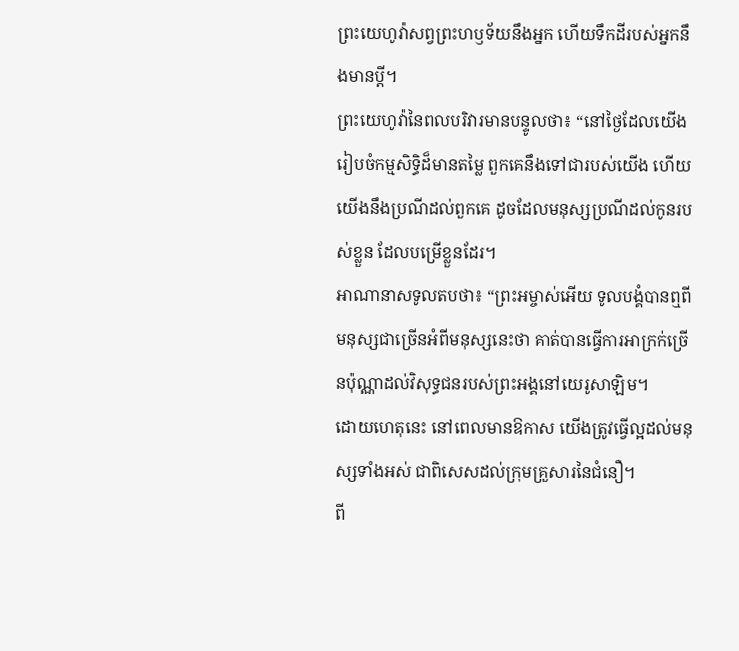ព្រះយេហូវ៉ាសព្វព្រះហឫទ័យនឹងអ្នក ហើយទឹកដីរបស់អ្នកនឹងមានប្ដី។
ព្រះយេហូវ៉ានៃពលបរិវារមានបន្ទូលថា៖ “នៅថ្ងៃដែលយើងរៀបចំកម្មសិទ្ធិដ៏មានតម្លៃ ពួកគេនឹងទៅជារបស់យើង ហើយយើងនឹងប្រណីដល់ពួកគេ ដូចដែលមនុស្សប្រណីដល់កូនរបស់ខ្លួន ដែលបម្រើខ្លួនដែរ។
អាណានាសទូលតបថា៖ “ព្រះអម្ចាស់អើយ ទូលបង្គំបានឮពីមនុស្សជាច្រើនអំពីមនុស្សនេះថា គាត់បានធ្វើការអាក្រក់ច្រើនប៉ុណ្ណាដល់វិសុទ្ធជនរបស់ព្រះអង្គនៅយេរូសាឡិម។
ដោយហេតុនេះ នៅពេលមានឱកាស យើងត្រូវធ្វើល្អដល់មនុស្សទាំងអស់ ជាពិសេសដល់ក្រុមគ្រួសារនៃជំនឿ។
ពី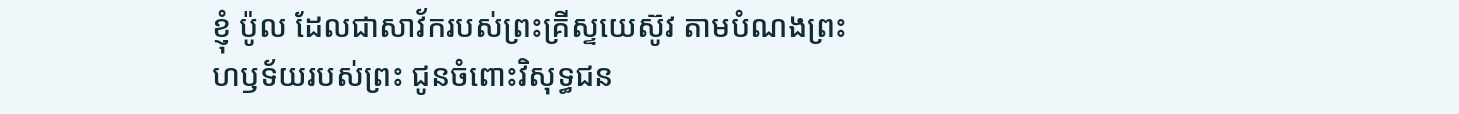ខ្ញុំ ប៉ូល ដែលជាសាវ័ករបស់ព្រះគ្រីស្ទយេស៊ូវ តាមបំណងព្រះហឫទ័យរបស់ព្រះ ជូនចំពោះវិសុទ្ធជន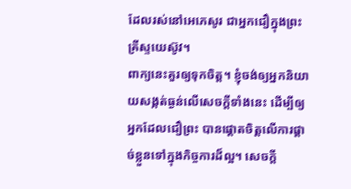ដែលរស់នៅអេភេសូរ ជាអ្នកជឿក្នុងព្រះគ្រីស្ទយេស៊ូវ។
ពាក្យនេះគួរឲ្យទុកចិត្ត។ ខ្ញុំចង់ឲ្យអ្នកនិយាយសង្កត់ធ្ងន់លើសេចក្ដីទាំងនេះ ដើម្បីឲ្យអ្នកដែលជឿព្រះ បានផ្ដោតចិត្តលើការផ្ដាច់ខ្លួនទៅក្នុងកិច្ចការដ៏ល្អ។ សេចក្ដី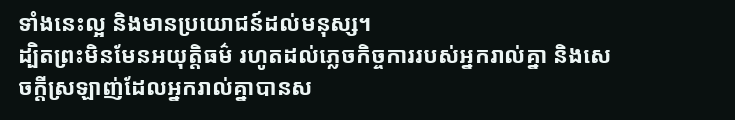ទាំងនេះល្អ និងមានប្រយោជន៍ដល់មនុស្ស។
ដ្បិតព្រះមិនមែនអយុត្តិធម៌ រហូតដល់ភ្លេចកិច្ចការរបស់អ្នករាល់គ្នា និងសេចក្ដីស្រឡាញ់ដែលអ្នករាល់គ្នាបានស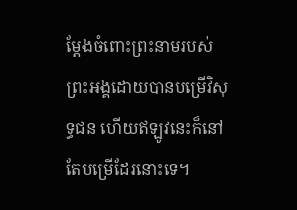ម្ដែងចំពោះព្រះនាមរបស់ព្រះអង្គដោយបានបម្រើវិសុទ្ធជន ហើយឥឡូវនេះក៏នៅតែបម្រើដែរនោះទេ។